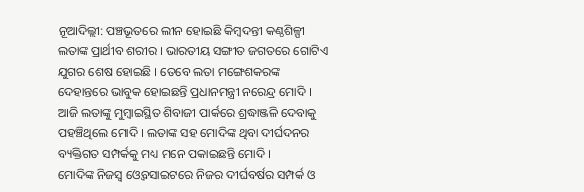ନୂଆଦିଲ୍ଲୀ: ପଞ୍ଚଭୂତରେ ଲୀନ ହୋଇଛି କିମ୍ବଦନ୍ତୀ କଣ୍ଠଶିଳ୍ପୀ ଲତାଙ୍କ ପ୍ରାର୍ଥୀବ ଶରୀର । ଭାରତୀୟ ସଙ୍ଗୀତ ଜଗତରେ ଗୋଟିଏ ଯୁଗର ଶେଷ ହୋଇଛି । ତେବେ ଲତା ମଙ୍ଗେଶକରଙ୍କ ଦେହାନ୍ତରେ ଭାବୁକ ହୋଇଛନ୍ତି ପ୍ରଧାନମନ୍ତ୍ରୀ ନରେନ୍ଦ୍ର ମୋଦି । ଆଜି ଲତାଙ୍କୁ ମୁମ୍ବାଇସ୍ଥିତ ଶିବାଜୀ ପାର୍କରେ ଶ୍ରଦ୍ଧାଞ୍ଜଳି ଦେବାକୁ ପହଞ୍ଚିଥିଲେ ମୋଦି । ଲତାଙ୍କ ସହ ମୋଦିଙ୍କ ଥିବା ଦୀର୍ଘଦନର ବ୍ୟକ୍ତିଗତ ସମ୍ପର୍କକୁ ମଧ୍ୟ ମନେ ପକାଇଛନ୍ତି ମୋଦି ।
ମୋଦିଙ୍କ ନିଜସ୍ବ ଓ୍ବେବସାଇଟରେ ନିଜର ଦୀର୍ଘବର୍ଷର ସମ୍ପର୍କ ଓ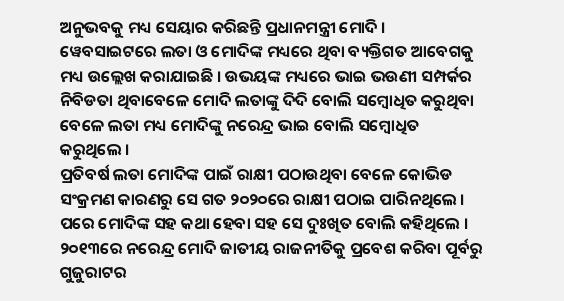ଅନୁଭବକୁ ମଧ୍ୟ ସେୟାର କରିଛନ୍ତି ପ୍ରଧାନମନ୍ତ୍ରୀ ମୋଦି । ୱେବସାଇଟରେ ଲତା ଓ ମୋଦିଙ୍କ ମଧ୍ୟରେ ଥିବା ବ୍ୟକ୍ତିଗତ ଆବେଗକୁ ମଧ୍ୟ ଉଲ୍ଲେଖ କରାଯାଇଛି । ଉଭୟଙ୍କ ମଧ୍ୟରେ ଭାଇ ଭଉଣୀ ସମ୍ପର୍କର ନିବିଡତା ଥିବାବେଳେ ମୋଦି ଲତାଙ୍କୁ ଦିଦି ବୋଲି ସମ୍ବୋଧିତ କରୁଥିବା ବେଳେ ଲତା ମଧ୍ୟ ମୋଦିଙ୍କୁ ନରେନ୍ଦ୍ର ଭାଇ ବୋଲି ସମ୍ବୋଧିତ କରୁଥିଲେ ।
ପ୍ରତିବର୍ଷ ଲତା ମୋଦିଙ୍କ ପାଇଁ ରାକ୍ଷୀ ପଠାଉଥିବା ବେଳେ କୋଭିଡ ସଂକ୍ରମଣ କାରଣରୁ ସେ ଗତ ୨୦୨୦ରେ ରାକ୍ଷୀ ପଠାଇ ପାରିନଥିଲେ । ପରେ ମୋଦିଙ୍କ ସହ କଥା ହେବା ସହ ସେ ଦୁଃଖିତ ବୋଲି କହିଥିଲେ । ୨୦୧୩ରେ ନରେନ୍ଦ୍ର ମୋଦି ଜାତୀୟ ରାଜନୀତିକୁ ପ୍ରବେଶ କରିବା ପୂର୍ବରୁ ଗୁଜୁରାଟର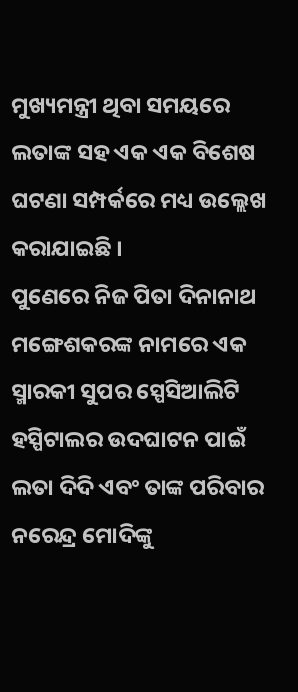ମୁଖ୍ୟମନ୍ତ୍ରୀ ଥିବା ସମୟରେ ଲତାଙ୍କ ସହ ଏକ ଏକ ବିଶେଷ ଘଟଣା ସମ୍ପର୍କରେ ମଧ୍ୟ ଉଲ୍ଲେଖ କରାଯାଇଛି ।
ପୁଣେରେ ନିଜ ପିତା ଦିନାନାଥ ମଙ୍ଗେଶକରଙ୍କ ନାମରେ ଏକ ସ୍ମାରକୀ ସୁପର ସ୍ପେସିଆଲିଟି ହସ୍ପିଟାଲର ଉଦଘାଟନ ପାଇଁ ଲତା ଦିଦି ଏବଂ ତାଙ୍କ ପରିବାର ନରେନ୍ଦ୍ର ମୋଦିଙ୍କୁ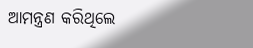ଆମନ୍ତ୍ରଣ କରିଥିଲେ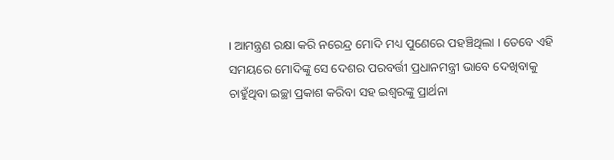। ଆମନ୍ତ୍ରଣ ରକ୍ଷା କରି ନରେନ୍ଦ୍ର ମୋଦି ମଧ୍ୟ ପୁଣେରେ ପହଞ୍ଚିଥିଲା । ତେବେ ଏହି ସମୟରେ ମୋଦିଙ୍କୁ ସେ ଦେଶର ପରବର୍ତ୍ତୀ ପ୍ରଧାନମନ୍ତ୍ରୀ ଭାବେ ଦେଖିବାକୁ ଚାହୁଁଥିବା ଇଚ୍ଛା ପ୍ରକାଶ କରିବା ସହ ଇଶ୍ବରଙ୍କୁ ପ୍ରାର୍ଥନା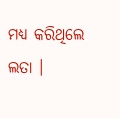ମଧ୍ଯ କରିଥିଲେ ଲତା ।